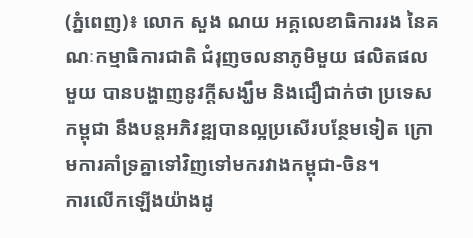(ភ្នំពេញ)៖ លោក សួង ណយ អគ្គលេខាធិការរង នៃគណៈកម្មាធិការជាតិ ជំរុញចលនាភូមិមួយ ផលិតផលមួយ បានបង្ហាញនូវក្ដីសង្ឃឹម និងជឿជាក់ថា ប្រទេសកម្ពុជា នឹងបន្ដអភិវឌ្ឍបានល្អប្រសើរបន្ថែមទៀត ក្រោមការគាំទ្រគ្នាទៅវិញទៅមករវាងកម្ពុជា-ចិន។
ការលើកឡើងយ៉ាងដូ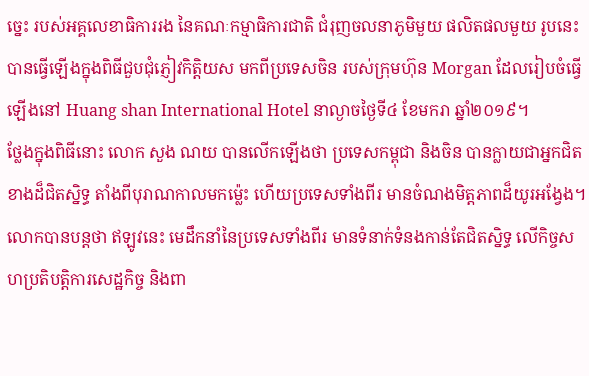ច្នេះ របស់អគ្គលេខាធិការរង នៃគណៈកម្មាធិការជាតិ ជំរុញចលនាភូមិមួយ ផលិតផលមួយ រូបនេះ បានធ្វើឡើងក្នុងពិធីជួបជុំភ្ញៀវកិត្តិយស មកពីប្រទេសចិន របស់ក្រុមហ៊ុន Morgan ដែលរៀបចំធ្វើ ឡើងនៅ Huang shan International Hotel នាល្ងាចថ្ងៃទី៤ ខែមករា ឆ្នាំ២០១៩។
ថ្លែងក្នុងពិធីនោះ លោក សួង ណយ បានលើកឡើងថា ប្រទេសកម្ពុជា និងចិន បានក្លាយជាអ្នកជិតខាងដ៏ជិតស្និទ្ធ តាំងពីបុរាណកាលមកម្ល៉េះ ហើយប្រទេសទាំងពីរ មានចំណងមិត្តភាពដ៏យូរអង្វែង។
លោកបានបន្តថា ឥឡូវនេះ មេដឹកនាំនៃប្រទេសទាំងពីរ មានទំនាក់ទំនងកាន់តែជិតស្និទ្ធ លើកិច្ចសហប្រតិបត្តិការសេដ្ឋកិច្ច និងពា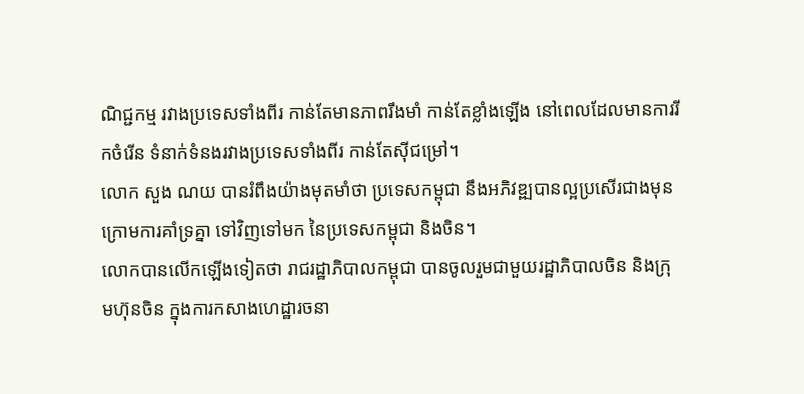ណិជ្ជកម្ម រវាងប្រទេសទាំងពីរ កាន់តែមានភាពរឹងមាំ កាន់តែខ្លាំងឡើង នៅពេលដែលមានការរីកចំរើន ទំនាក់ទំនងរវាងប្រទេសទាំងពីរ កាន់តែស៊ីជម្រៅ។
លោក សួង ណយ បានរំពឹងយ៉ាងមុតមាំថា ប្រទេសកម្ពុជា នឹងអភិវឌ្ឍបានល្អប្រសើរជាងមុន ក្រោមការគាំទ្រគ្នា ទៅវិញទៅមក នៃប្រទេសកម្ពុជា និងចិន។
លោកបានលើកឡើងទៀតថា រាជរដ្ឋាភិបាលកម្ពុជា បានចូលរួមជាមួយរដ្ឋាភិបាលចិន និងក្រុមហ៊ុនចិន ក្នុងការកសាងហេដ្ឋារចនា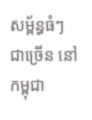សម្ព័ន្ធធំៗ ជាច្រើន នៅកម្ពុជា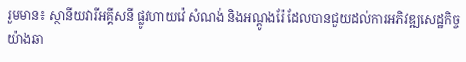រួមមាន៖ ស្ថានីយវារីអគ្គីសនី ផ្លូវហាយវ៉េ សំណង់ និងអណ្តូងរ៉ែ ដែលបានជួយដល់ការអភិវឌ្ឍសេដ្ឋកិច្ច យ៉ាងឆា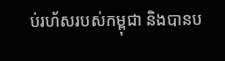ប់រហ័សរបស់កម្ពុជា និងបានប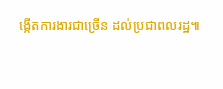ង្កើតការងារជាច្រើន ដល់ប្រជាពលរដ្ឋ៕